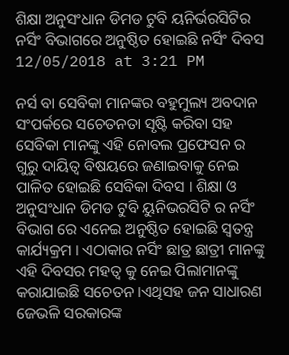ଶିକ୍ଷା ଅନୁସଂଧାନ ଡିମଡ ଟୁବି ୟନିର୍ଭରସିଟିର ନର୍ସିଂ ବିଭାଗରେ ଅନୁଷ୍ଠିତ ହୋଇଛି ନର୍ସିଂ ଦିବସ
12/05/2018 at 3:21 PM

ନର୍ସ ବା ସେବିକା ମାନଙ୍କର ବହୁମୁଲ୍ୟ ଅବଦାନ ସଂପର୍କରେ ସଚେତନତା ସୃଷ୍ଟି କରିବା ସହ ସେବିକା ମାନଙ୍କୁ ଏହି ନୋବଲ ପ୍ରଫେସନ ର ଗୁରୁ ଦାୟିତ୍ବ ବିଷୟରେ ଜଣାଇବାକୁ ନେଇ ପାଳିତ ହୋଇଛି ସେବିକା ଦିବସ । ଶିକ୍ଷା ଓ ଅନୁସଂଧାନ ଡିମଡ ଟୁବି ୟୁନିଭରସିଟି ର ନର୍ସିଂ ବିଭାଗ ରେ ଏନେଇ ଅନୁଷ୍ଠିତ ହୋଇଛି ସ୍ବତନ୍ତ୍ର କାର୍ଯ୍ୟକ୍ରମ । ଏଠାକାର ନର୍ସିଂ ଛାତ୍ର ଛାତ୍ରୀ ମାନଙ୍କୁ ଏହି ଦିବସର ମହତ୍ବ କୁ ନେଇ ପିଲାମାନଙ୍କୁ କରାଯାଇଛି ସଚେତନ ।ଏଥିସହ ଜନ ସାଧାରଣ ଜେଭଳି ସରକାରଙ୍କ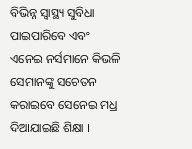ବିଭିନ୍ନ ସ୍ବାସ୍ଥ୍ୟ ସୁବିଧା ପାଇପାରିବେ ଏବଂ ଏନେଇ ନର୍ସମାନେ କିଭଳି ସେମାନଙ୍କୁ ସଚେତନ କରାଇବେ ସେନେଇ ମଧ୍ର ଦିଆଯାଇଛି ଶିକ୍ଷା ।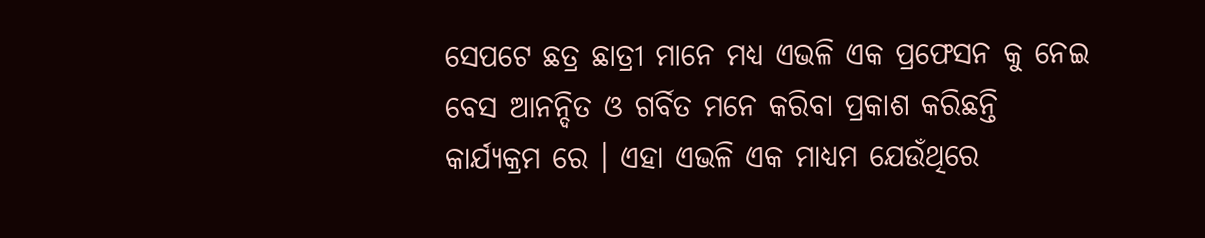ସେପଟେ ଛତ୍ର ଛାତ୍ରୀ ମାନେ ମଧ୍ୟ ଏଭଳି ଏକ ପ୍ରଫେସନ କୁ ନେଇ ବେସ ଆନନ୍ଦିତ ଓ ଗର୍ବିତ ମନେ କରିବା ପ୍ରକାଶ କରିଛନ୍ତି କାର୍ଯ୍ୟକ୍ରମ ରେ । ଏହା ଏଭଳି ଏକ ମାଧ୍ୟମ ଯେଉଁଥିରେ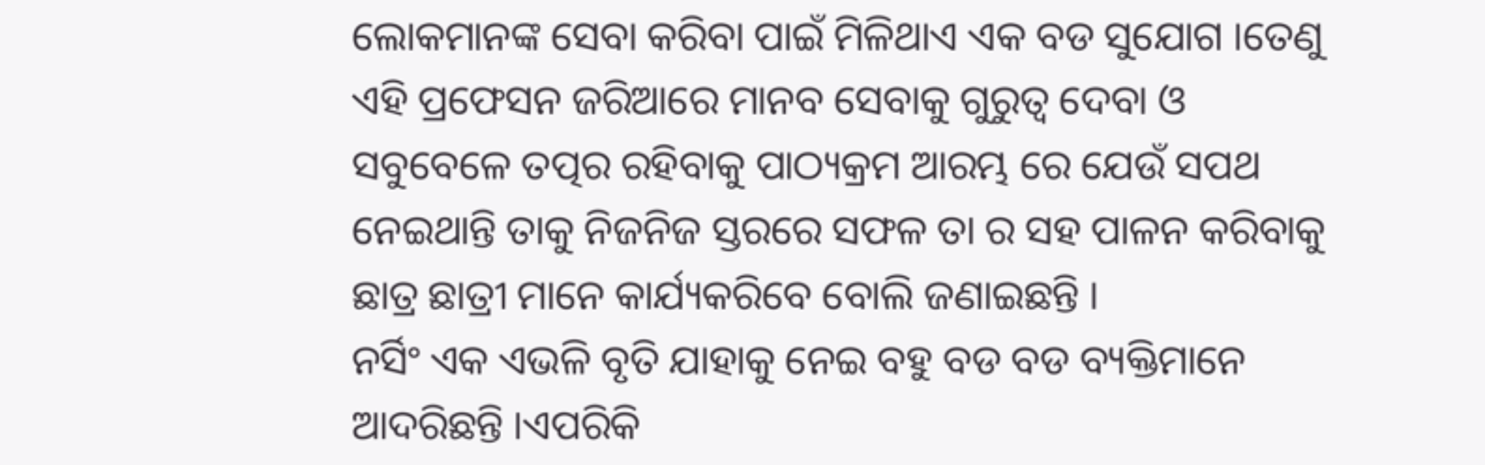ଲୋକମାନଙ୍କ ସେବା କରିବା ପାଇଁ ମିଳିଥାଏ ଏକ ବଡ ସୁଯୋଗ ।ତେଣୁ ଏହି ପ୍ରଫେସନ ଜରିଆରେ ମାନବ ସେବାକୁ ଗୁରୁତ୍ବ ଦେବା ଓ ସବୁବେଳେ ତତ୍ପର ରହିବାକୁ ପାଠ୍ୟକ୍ରମ ଆରମ୍ଭ ରେ ଯେଉଁ ସପଥ ନେଇଥାନ୍ତି ତାକୁ ନିଜନିଜ ସ୍ତରରେ ସଫଳ ତା ର ସହ ପାଳନ କରିବାକୁ ଛାତ୍ର ଛାତ୍ରୀ ମାନେ କାର୍ଯ୍ୟକରିବେ ବୋଲି ଜଣାଇଛନ୍ତି ।
ନର୍ସିଂ ଏକ ଏଭଳି ବୃତି ଯାହାକୁ ନେଇ ବହୁ ବଡ ବଡ ବ୍ୟକ୍ତିମାନେ ଆଦରିଛନ୍ତି ।ଏପରିକି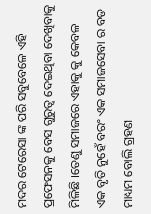ମଦର ଟେରେସା ଙ୍କ ପରି ସବୁବେଳେ ଏହି ପ୍ରଫେସନକୁ ବେସ ଗୁରୁତ୍ବ ଦେଇଥିବା ଦେଖିବାକୁ ମିଳିଛି ।ତେଣୁ ସମାଜରେ ଏହାକୁ କୁ କେବଳ ଏକ ବୃତି ନୁହେଁ ବରଂ ଏକ ସମାଜସେବା ର ବଡ ମାଧ୍ୟମ ବୋଲି ଗ୍ରହଣ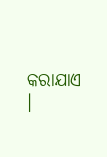କରାଯାଏ ।